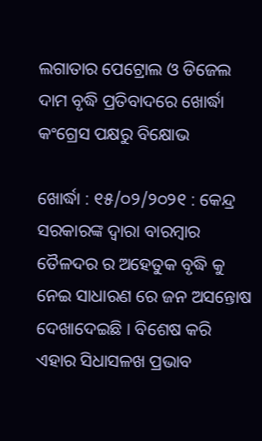ଲଗାତାର ପେଟ୍ରୋଲ ଓ ଡିଜେଲ ଦାମ ବୃଦ୍ଧି ପ୍ରତିବାଦରେ ଖୋର୍ଦ୍ଧା କଂଗ୍ରେସ ପକ୍ଷରୁ ବିକ୍ଷୋଭ

ଖୋର୍ଦ୍ଧା : ୧୫/୦୨/୨୦୨୧ : କେନ୍ଦ୍ର ସରକାରଙ୍କ ଦ୍ୱାରା ବାରମ୍ବାର ତୈଳଦର ର ଅହେତୁକ ବୃଦ୍ଧି କୁ ନେଇ ସାଧାରଣ ରେ ଜନ ଅସନ୍ତୋଷ ଦେଖାଦେଇଛି । ବିଶେଷ କରି ଏହାର ସିଧାସଳଖ ପ୍ରଭାବ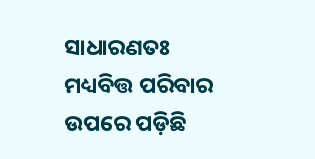ସାଧାରଣତଃ ମଧ୍ୟବିତ୍ତ ପରିବାର ଉପରେ ପଡ଼ିଛି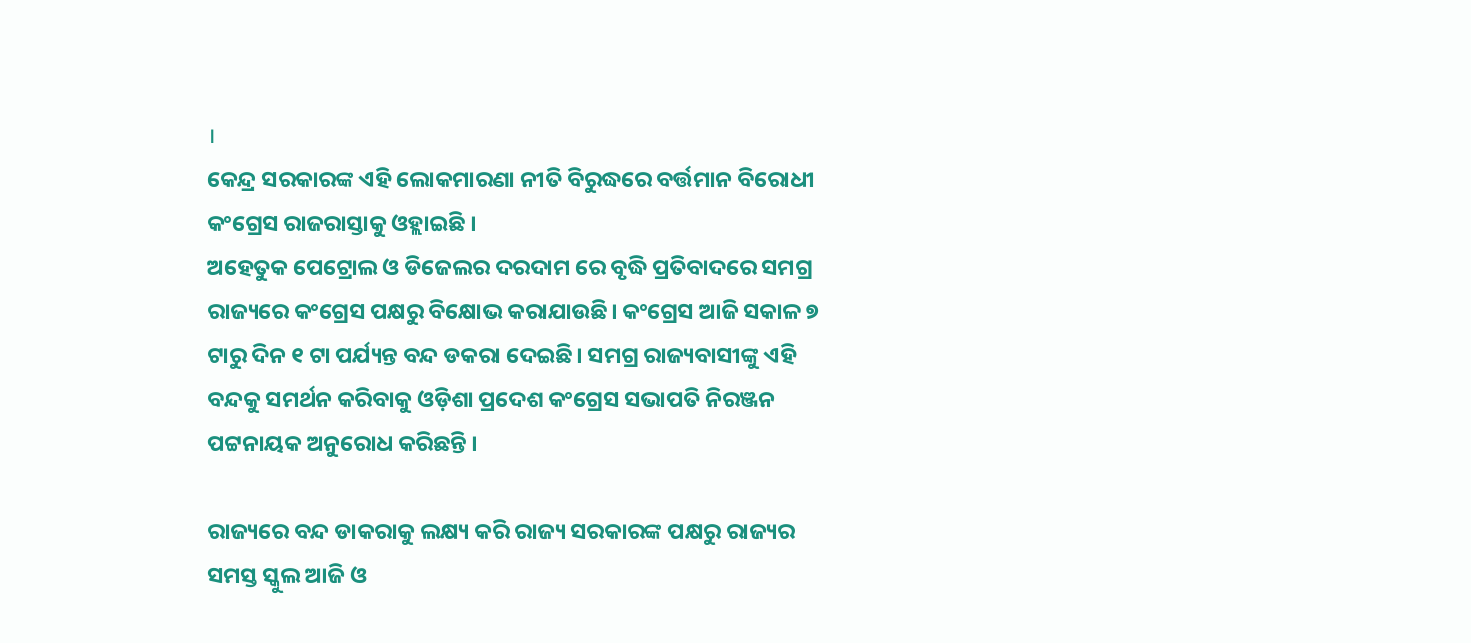।
କେନ୍ଦ୍ର ସରକାରଙ୍କ ଏହି ଲୋକମାରଣା ନୀତି ବିରୁଦ୍ଧରେ ବର୍ତ୍ତମାନ ବିରୋଧୀ କଂଗ୍ରେସ ରାଜରାସ୍ତାକୁ ଓହ୍ଲାଇଛି ।
ଅହେତୁକ ପେଟ୍ରୋଲ ଓ ଡିଜେଲର ଦରଦାମ ରେ ବୃଦ୍ଧି ପ୍ରତିବାଦରେ ସମଗ୍ର ରାଜ୍ୟରେ କଂଗ୍ରେସ ପକ୍ଷରୁ ବିକ୍ଷୋଭ କରାଯାଉଛି। କଂଗ୍ରେସ ଆଜି ସକାଳ ୭ ଟାରୁ ଦିନ ୧ ଟା ପର୍ଯ୍ୟନ୍ତ ବନ୍ଦ ଡକରା ଦେଇଛି। ସମଗ୍ର ରାଜ୍ୟବାସୀଙ୍କୁ ଏହି ବନ୍ଦକୁ ସମର୍ଥନ କରିବାକୁ ଓଡ଼ିଶା ପ୍ରଦେଶ କଂଗ୍ରେସ ସଭାପତି ନିରଞ୍ଜନ ପଟ୍ଟନାୟକ ଅନୁରୋଧ କରିଛନ୍ତି ।

ରାଜ୍ୟରେ ବନ୍ଦ ଡାକରାକୁ ଲକ୍ଷ୍ୟ କରି ରାଜ୍ୟ ସରକାରଙ୍କ ପକ୍ଷରୁ ରାଜ୍ୟର ସମସ୍ତ ସ୍କୁଲ ଆଜି ଓ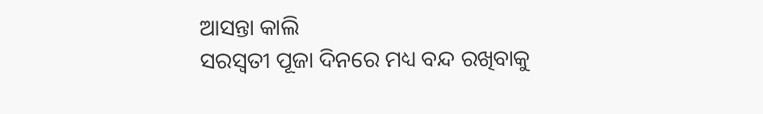ଆସନ୍ତା କାଲି
ସରସ୍ଵତୀ ପୂଜା ଦିନରେ ମଧ୍ୟ ବନ୍ଦ ରଖିବାକୁ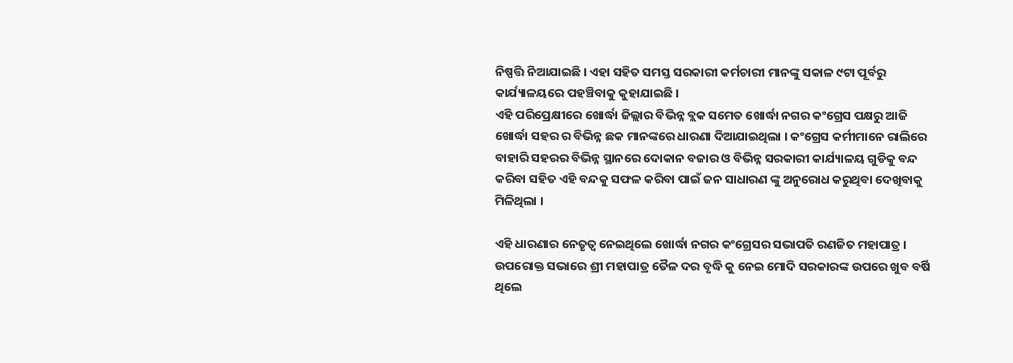ନିଷ୍ପତ୍ତି ନିଆଯାଇଛି । ଏହା ସହିତ ସମସ୍ତ ସରକାରୀ କର୍ମଚାରୀ ମାନଙ୍କୁ ସକାଳ ୯ଟା ପୂର୍ବରୁ କାର୍ଯ୍ୟାଳୟରେ ପହଞ୍ଚିବାକୁ କୁହାଯାଇଛି ।
ଏହି ପରିପ୍ରେକ୍ଷୀରେ ଖୋର୍ଦ୍ଧା ଜିଲ୍ଲାର ବିଭିନ୍ନ ବ୍ଲକ ସମେତ ଖୋର୍ଦ୍ଧା ନଗର କଂଗ୍ରେସ ପକ୍ଷରୁ ଆଜି ଖୋର୍ଦ୍ଧା ସହର ର ବିଭିନ୍ନ ଛକ ମାନଙ୍କରେ ଧାରଣା ଦିଆଯାଇଥିଲା । କଂଗ୍ରେସ କର୍ମୀମାନେ ରାଲିରେ ବାହାରି ସହରର ବିଭିନ୍ନ ସ୍ଥାନରେ ଦୋକାନ ବଜାର ଓ ବିଭିନ୍ନ ସରକାରୀ କାର୍ଯ୍ୟାଳୟ ଗୁଡିକୁ ବନ୍ଦ କରିବା ସହିତ ଏହି ବନ୍ଦକୁ ସଫଳ କରିବା ପାଇଁ ଜନ ସାଧାରଣ ଙ୍କୁ ଅନୁରୋଧ କରୁଥିବା ଦେଖିବାକୁ ମିଳିଥିଲା ।

ଏହି ଧାରଣାର ନେତୃତ୍ୱ ନେଇଥିଲେ ଖୋର୍ଦ୍ଧା ନଗର କଂଗ୍ରେସର ସଭାପତି ରଣଜିତ ମହାପାତ୍ର । ଉପରୋକ୍ତ ସଭାରେ ଶ୍ରୀ ମହାପାତ୍ର ତୈଳ ଦର ବୃଦ୍ଧି କୁ ନେଇ ମୋଦି ସରକାରଙ୍କ ଉପରେ ଖୁବ ବର୍ଷି ଥିଲେ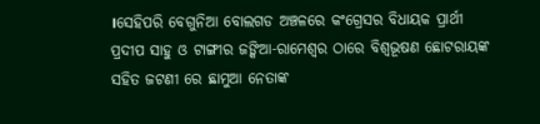।ସେହିପରି ବେଗୁନିଆ ବୋଲଗଡ ଅଞ୍ଚଳରେ କଂଗ୍ରେସର ବିଧାୟକ ପ୍ରାର୍ଥୀ ପ୍ରଦୀପ ସାହୁ ଓ ଟାଙ୍ଗୀର ଜଙ୍କିଆ-ରାମେଶ୍ୱର ଠାରେ ବିଶ୍ୱଭୂଷଣ ଛୋଟରାୟଙ୍କ ସହିତ ଜଟଣୀ ରେ ଛାମୁଆ ନେତାଙ୍କ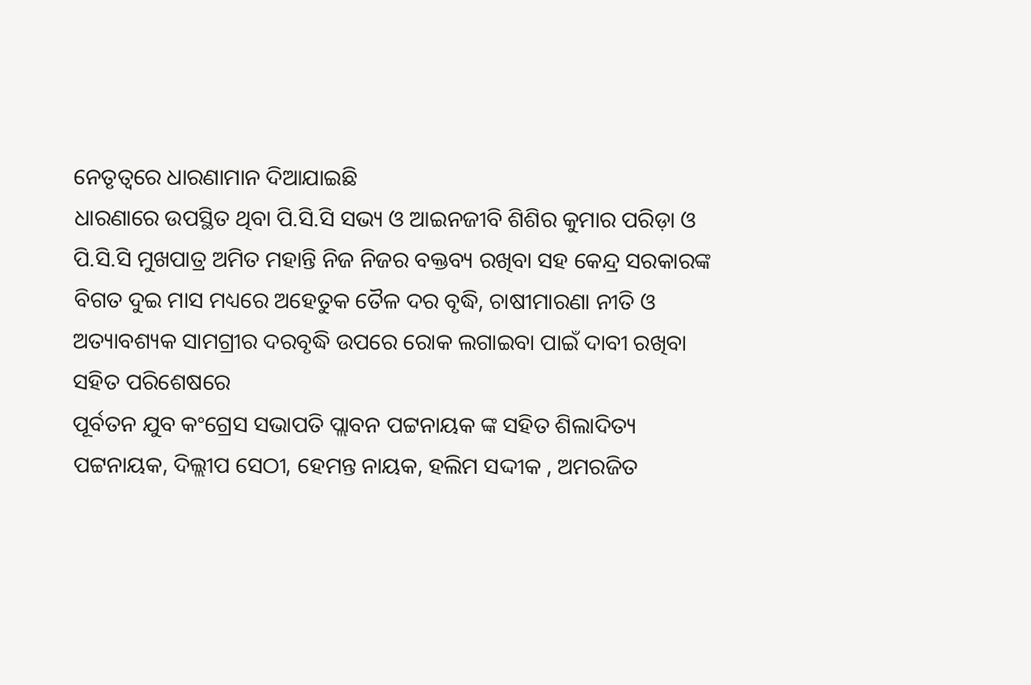ନେତୃତ୍ୱରେ ଧାରଣାମାନ ଦିଆଯାଇଛି
ଧାରଣାରେ ଉପସ୍ଥିତ ଥିବା ପି.ସି.ସି ସଭ୍ୟ ଓ ଆଇନଜୀବି ଶିଶିର କୁମାର ପରିଡ଼ା ଓ ପି.ସି.ସି ମୁଖପାତ୍ର ଅମିତ ମହାନ୍ତି ନିଜ ନିଜର ବକ୍ତବ୍ୟ ରଖିବା ସହ କେନ୍ଦ୍ର ସରକାରଙ୍କ ବିଗତ ଦୁଇ ମାସ ମଧ୍ୟରେ ଅହେତୁକ ତୈଳ ଦର ବୃଦ୍ଧି, ଚାଷୀମାରଣା ନୀତି ଓ ଅତ୍ୟାବଶ୍ୟକ ସାମଗ୍ରୀର ଦରବୃଦ୍ଧି ଉପରେ ରୋକ ଲଗାଇବା ପାଇଁ ଦାବୀ ରଖିବା ସହିତ ପରିଶେଷରେ
ପୂର୍ବତନ ଯୁବ କଂଗ୍ରେସ ସଭାପତି ପ୍ଲାବନ ପଟ୍ଟନାୟକ ଙ୍କ ସହିତ ଶିଲାଦିତ୍ୟ ପଟ୍ଟନାୟକ, ଦିଲ୍ଲୀପ ସେଠୀ, ହେମନ୍ତ ନାୟକ, ହଲିମ ସଦ୍ଦୀକ , ଅମରଜିତ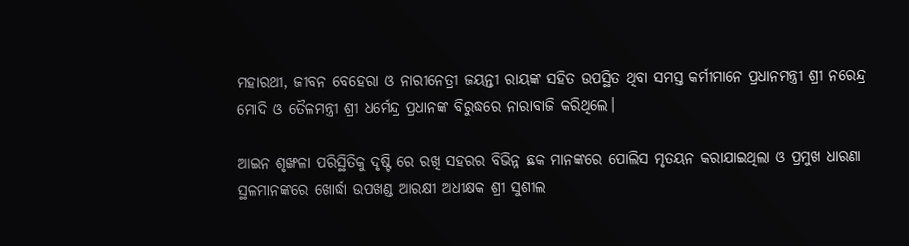ମହାରଥୀ, ଜୀବନ ବେହେରା ଓ ନାରୀନେତ୍ରୀ ଜୟନ୍ତୀ ରାୟଙ୍କ ସହିତ ଉପସ୍ଥିତ ଥିବା ସମସ୍ତ କର୍ମୀମାନେ ପ୍ରଧାନମନ୍ତ୍ରୀ ଶ୍ରୀ ନରେନ୍ଦ୍ର ମୋଦି ଓ ତୈଳମନ୍ତ୍ରୀ ଶ୍ରୀ ଧର୍ମେନ୍ଦ୍ର ପ୍ରଧାନଙ୍କ ବିରୁଦ୍ଧରେ ନାରାବାଜି କରିଥିଲେ।

ଆଇନ ଶୃଙ୍ଖଳା ପରିସ୍ଥିତିକୁ ଦୃଷ୍ଟି ରେ ରଖି ସହରର ବିଭିନ୍ନ ଛକ ମାନଙ୍କରେ ପୋଲିସ ମୃତୟନ କରାଯାଇଥିଲା ଓ ପ୍ରମୁଖ ଧାରଣା ସ୍ଥଳମାନଙ୍କରେ ଖୋର୍ଦ୍ଧା ଉପଖଣ୍ଡ ଆରକ୍ଷୀ ଅଧୀକ୍ଷକ ଶ୍ରୀ ସୁଶୀଲ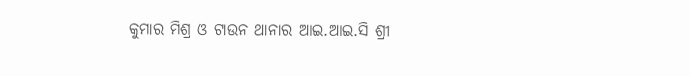କୁମାର ମିଶ୍ର ଓ ଟାଉନ ଥାନାର ଆଇ.ଆଇ.ସି ଶ୍ରୀ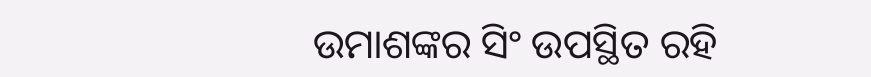ଉମାଶଙ୍କର ସିଂ ଉପସ୍ଥିତ ରହି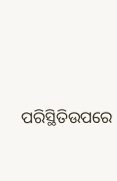ପରିସ୍ଥିତିଉପରେ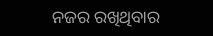ନଜର ରଖିଥିବାର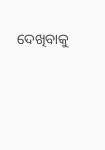ଦେଖିବାକୁ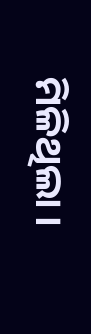ମିଳିଥିଲା ।